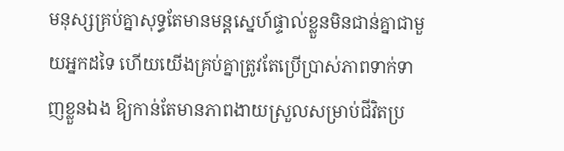មនុស្សគ្រប់គ្នាសុទ្ធតែមានមន្តស្នេហ៍ផ្ទាល់ខ្លួនមិនជាន់គ្នាជាមួយអ្នកដទៃ ហើយយើងគ្រប់គ្នាត្រូវតែប្រើប្រាស់ភាពទាក់ទាញខ្លួនឯង ឱ្យកាន់តែមានភាពងាយស្រួលសម្រាប់ជីវិតប្រ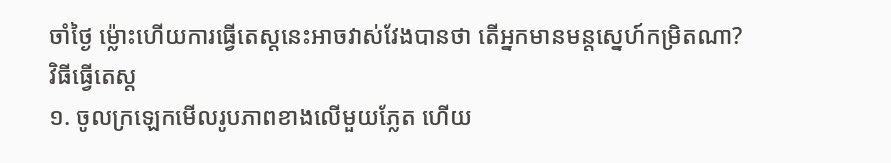ចាំថ្ងៃ ម្ល៉ោះហើយការធ្វើតេស្តនេះអាចវាស់វែងបានថា តើអ្នកមានមន្តស្នេហ៍កម្រិតណា?
វិធីធ្វើតេស្ដ
១. ចូលក្រឡេកមើលរូបភាពខាងលើមួយភ្លែត ហើយ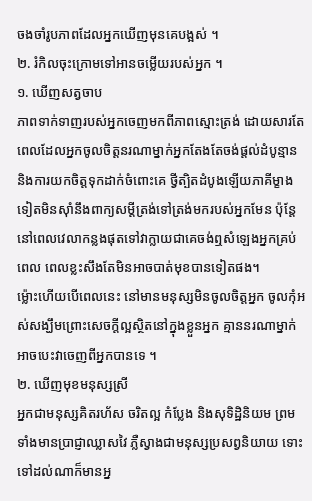ចងចាំរូបភាពដែលអ្នកឃើញមុនគេបង្អស់ ។
២. រំកិលចុះក្រោមទៅអានចម្លើយរបស់អ្នក ។
១. ឃើញសត្វចាប
ភាពទាក់ទាញរបស់អ្នកចេញមកពីភាពស្មោះត្រង់ ដោយសារតែពេលដែលអ្នកចូលចិត្តនរណាម្នាក់អ្នកតែងតែចង់ផ្តល់ដំបូន្មាន និងការយកចិត្តទុកដាក់ចំពោះគេ ថ្វីត្បិតដំបូងឡើយភាគីម្ខាងទៀតមិនស៊ាំនឹងពាក្យសម្តីត្រង់ទៅត្រង់មករបស់អ្នកមែន ប៉ុន្តែនៅពេលវេលាកន្លងផុតទៅវាក្លាយជាគេចង់ឮសំឡេងអ្នកគ្រប់ពេល ពេលខ្លះសឹងតែមិនអាចបាត់មុខបានទៀតផង។
ម្ល៉ោះហើយបើពេលនេះ នៅមានមនុស្សមិនចូលចិត្តអ្នក ចូលកុំអស់សង្ឃឹមព្រោះសេចក្តីល្អស្ថិតនៅក្នុងខ្លួនអ្នក គ្មាននរណាម្នាក់អាចបេះវាចេញពីអ្នកបានទេ ។
២. ឃើញមុខមនុស្សស្រី
អ្នកជាមនុស្សគិតរហ័ស ចរិតល្អ កំប្លែង និងសុទិដ្ឋិនិយម ព្រមទាំងមានប្រាជ្ញាឈ្លាសវៃ ភ្លឺស្វាងជាមនុស្សប្រសព្វនិយាយ ទោះទៅដល់ណាក៏មានអ្ន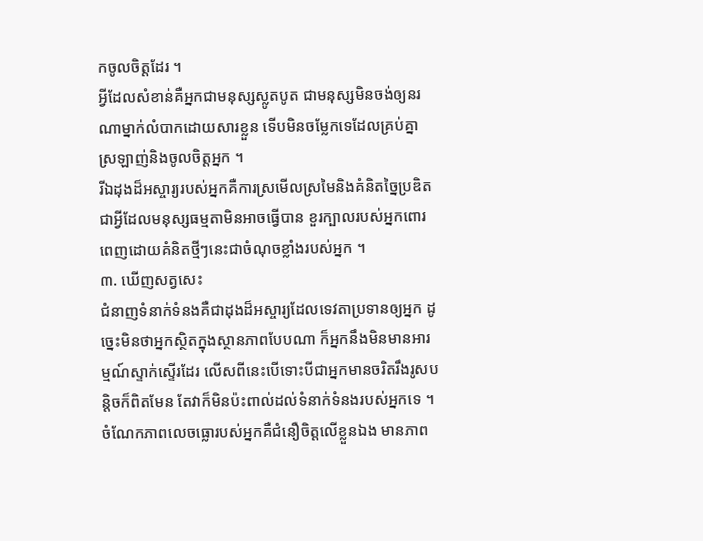កចូលចិត្តដែរ ។
អ្វីដែលសំខាន់គឺអ្នកជាមនុស្សស្លូតបូត ជាមនុស្សមិនចង់ឲ្យនរណាម្នាក់លំបាកដោយសារខ្លួន ទើបមិនចម្លែកទេដែលគ្រប់គ្នាស្រឡាញ់និងចូលចិត្តអ្នក ។
រីឯដុងដ៏អស្ចារ្យរបស់អ្នកគឺការស្រមើលស្រមៃនិងគំនិតច្នៃប្រឌិត ជាអ្វីដែលមនុស្សធម្មតាមិនអាចធ្វើបាន ខួរក្បាលរបស់អ្នកពោរពេញដោយគំនិតថ្មីៗនេះជាចំណុចខ្លាំងរបស់អ្នក ។
៣. ឃើញសត្វសេះ
ជំនាញទំនាក់ទំនងគឺជាដុងដ៏អស្ចារ្យដែលទេវតាប្រទានឲ្យអ្នក ដូច្នេះមិនថាអ្នកស្ថិតក្នុងស្ថានភាពបែបណា ក៏អ្នកនឹងមិនមានអារម្មណ៍ស្ទាក់ស្ទើរដែរ លើសពីនេះបើទោះបីជាអ្នកមានចរិតរឹងរូសបន្តិចក៏ពិតមែន តែវាក៏មិនប៉ះពាល់ដល់ទំនាក់ទំនងរបស់អ្នកទេ ។
ចំណែកភាពលេចធ្លោរបស់អ្នកគឺជំនឿចិត្តលើខ្លួនឯង មានភាព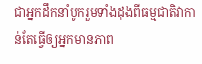ជាអ្នកដឹកនាំបូករួមទាំងដុងពីធម្មជាតិវាកាន់តែធ្វើឲ្យអ្នកមានភាព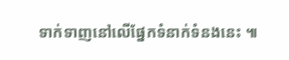ទាក់ទាញនៅលើផ្នែកទំនាក់ទំនងនេះ ៕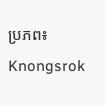ប្រភព៖ Knongsrok